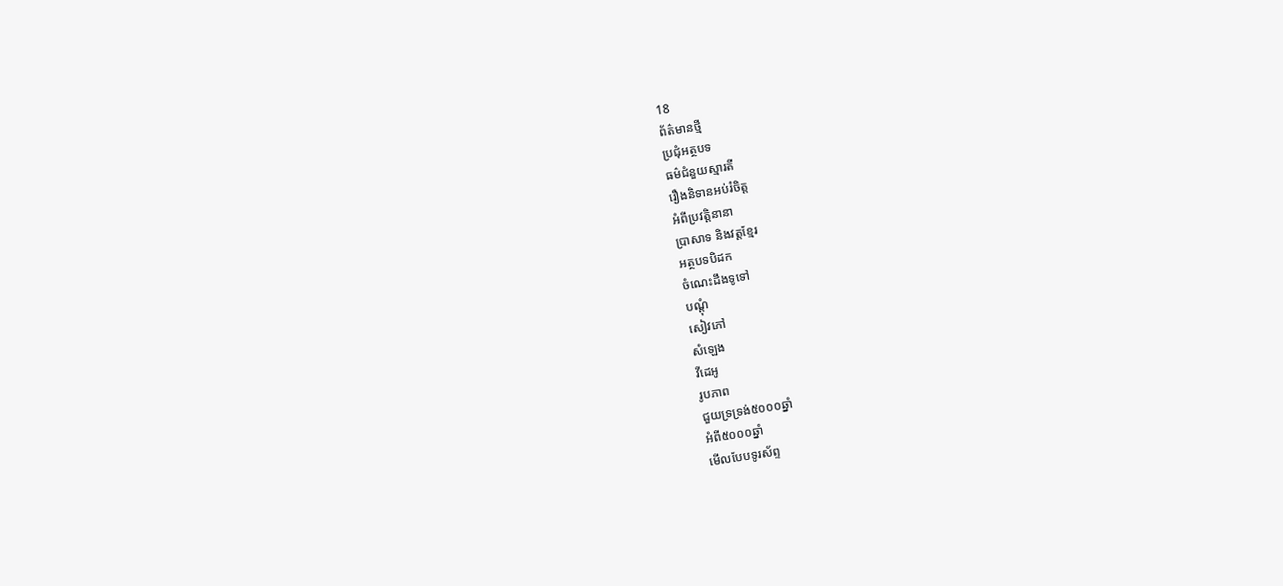18
ព័ត៌មានថ្មី
ប្រជុំអត្ថបទ
ធម៌ជំនួយស្មារតី
រឿងនិទានអប់រំចិត្ត
អំពីប្រវត្តិនានា
ប្រាសាទ និងវត្តខ្មែរ
អត្ថបទបិដក
ចំណេះដឹងទូទៅ
បណ្តុំ
សៀវភៅ
សំឡេង
វីដេអូ
រូបភាព
ជួយទ្រទ្រង់៥០០០ឆ្នាំ
អំពី៥០០០ឆ្នាំ
មើលបែបទូរស័ព្ទ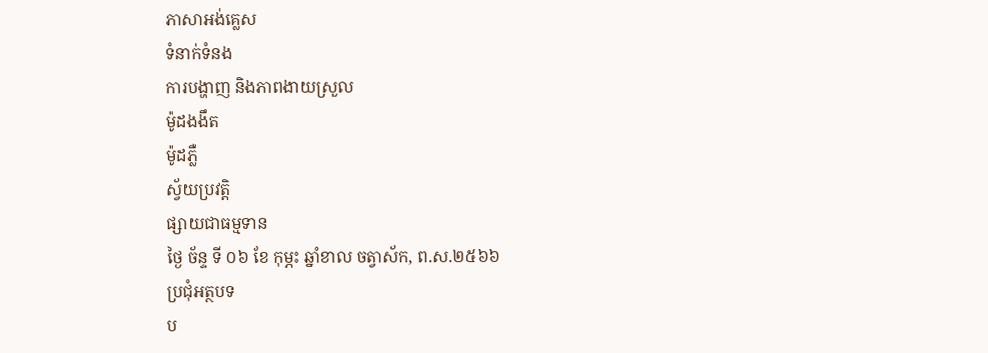ភាសាអង់គ្លេស
ទំនាក់ទំនង
ការបង្ហាញ និងភាពងាយស្រួល
ម៉ូដងងឹត
ម៉ូដភ្លឺ
ស្វ័យប្រវត្តិ
ផ្សាយជាធម្មទាន
ថ្ងៃ ច័ន្ទ ទី ០៦ ខែ កុម្ភះ ឆ្នាំខាល ចត្វាស័ក, ព.ស.២៥៦៦
ប្រជុំអត្ថបទ
ប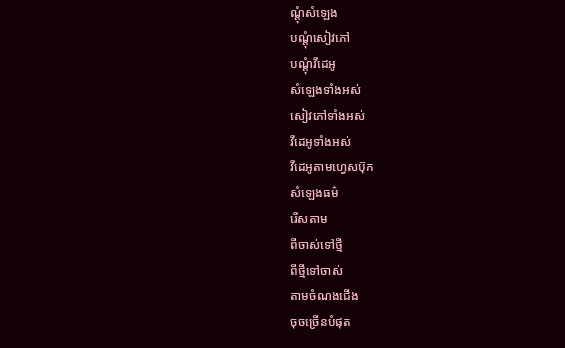ណ្តុំសំឡេង
បណ្តុំសៀវភៅ
បណ្តុំវីដេអូ
សំឡេងទាំងអស់
សៀវភៅទាំងអស់
វីដេអូទាំងអស់
វីដេអូតាមហ្វេសប៊ុក
សំឡេងធម៌
រើសតាម
ពីចាស់ទៅថ្មី
ពីថ្មីទៅចាស់
តាមចំណងជើង
ចុចច្រើនបំផុត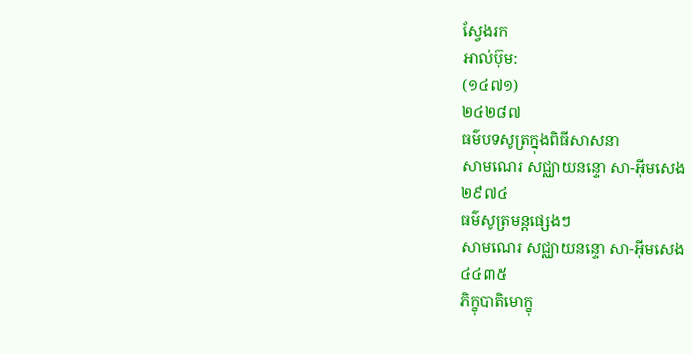ស្វែងរក
អាល់ប៊ុម:
(១៤៧១)
២៤២៨៧
ធម៌បទសូត្រក្នុងពិធីសាសនា
សាមណេរ សជ្ឈាយនន្ទោ សា-អ៊ីមសេង
២៩៧៤
ធម៌សូត្រមន្តផ្សេងៗ
សាមណេរ សជ្ឈាយនន្ទោ សា-អ៊ីមសេង
៤៤៣៥
ភិក្ខុបាតិមោក្ខុ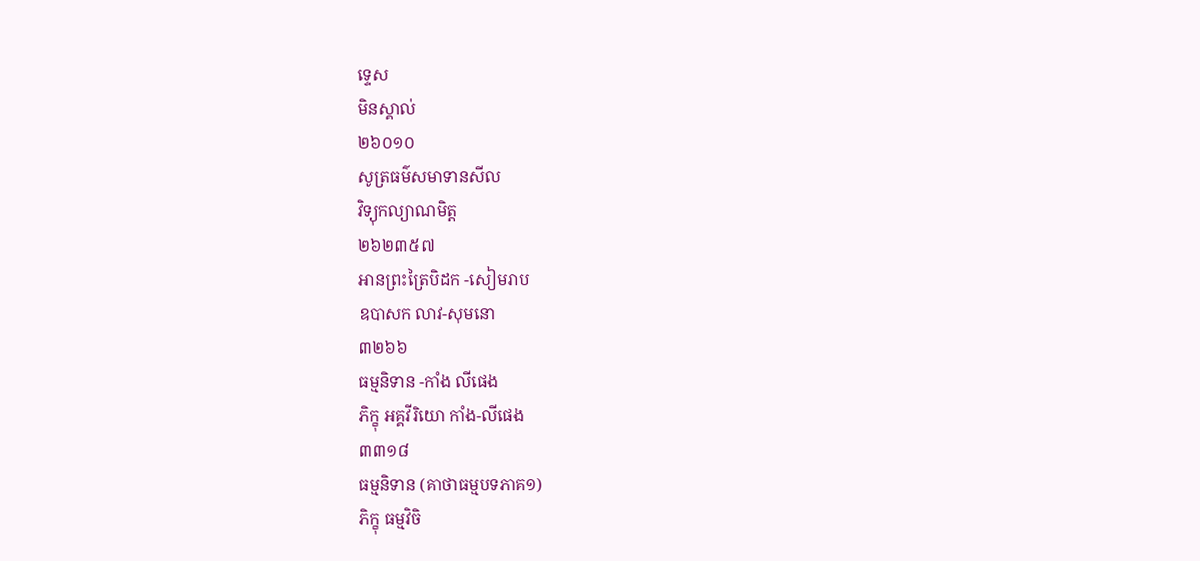ទ្ទេស
មិនស្គាល់
២៦០១០
សូត្រធម៌សមាទានសីល
វិទ្យុកល្យាណមិត្ត
២៦២៣៥៧
អានព្រះត្រៃបិដក -សៀមរាប
ឧបាសក លាវ-សុមនោ
៣២៦៦
ធម្មនិទាន -កាំង លីផេង
ភិក្ខុ អគ្គវីរិយោ កាំង-លីផេង
៣៣១៨
ធម្មនិទាន (គាថាធម្មបទភាគ១)
ភិក្ខុ ធម្មវិចិ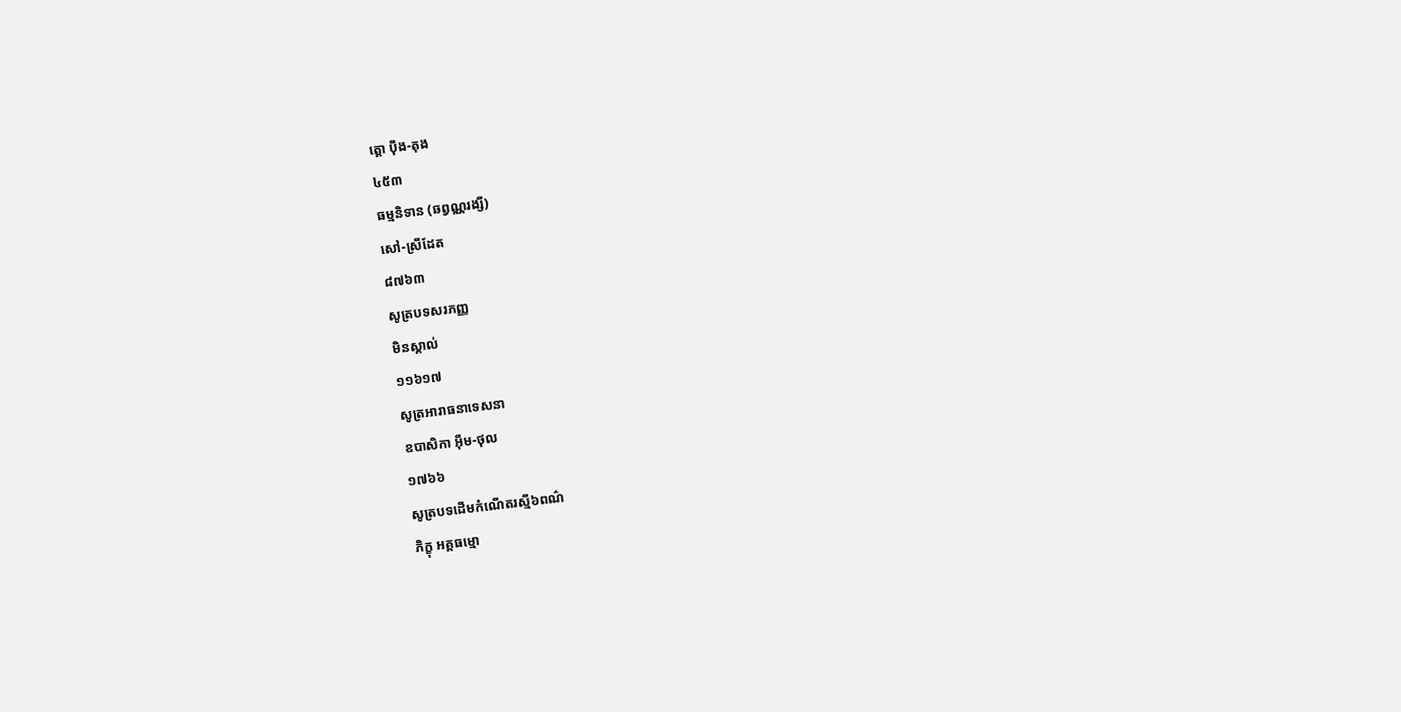ត្តោ ប៉ឹង-តុង
៤៥៣
ធម្មនិទាន (ឆព្វណ្ណរង្សី)
សៅ-ស្រីដែត
៨៧៦៣
សូត្របទសរភញ្ញ
មិនស្គាល់
១១៦១៧
សូត្រអារាធនាទេសនា
ឧបាសិកា អ៊ឹម-ថុល
១៧៦៦
សូត្របទដើមកំណើតរស្មី៦ពណ៌
ភិក្ខុ អគ្គធម្មោ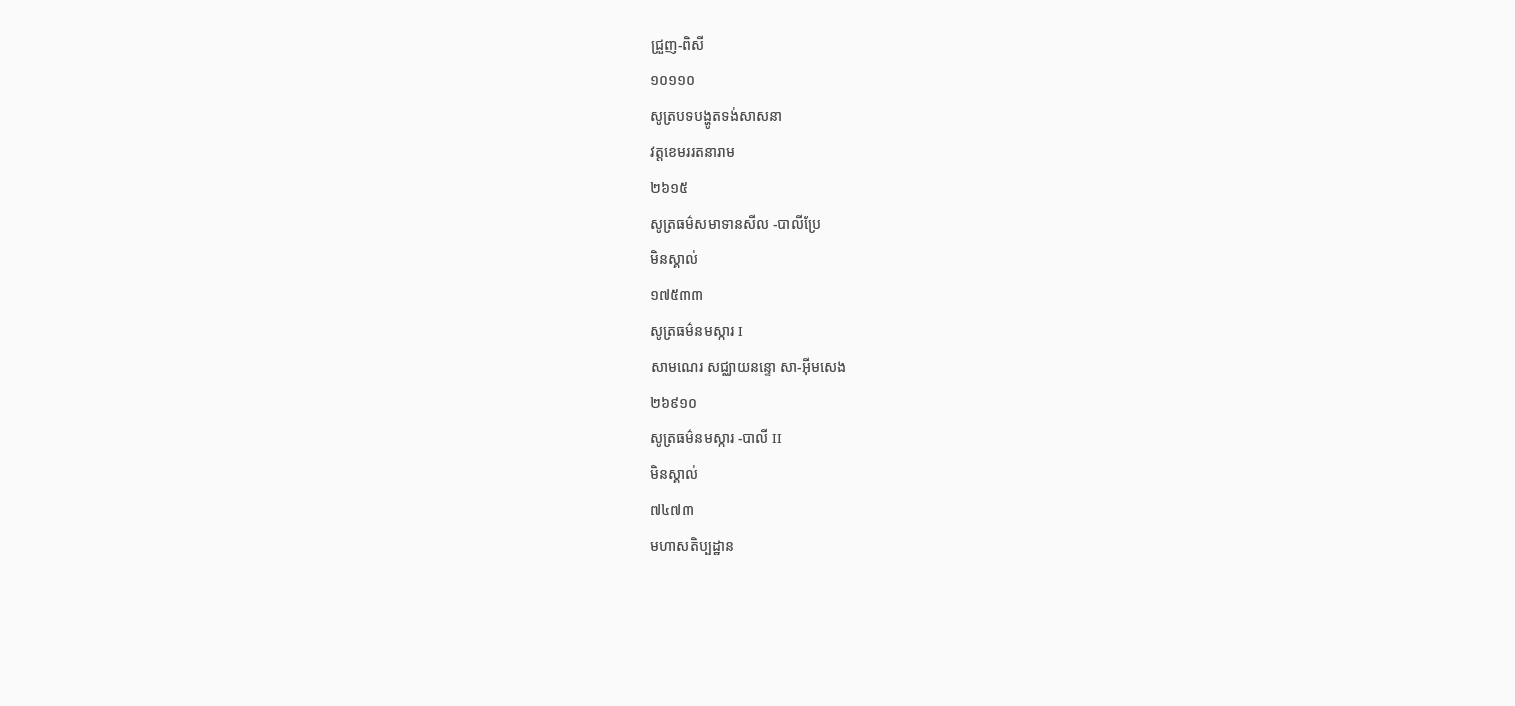ជ្រួញ-ពិសី
១០១១០
សូត្របទបង្ហូតទង់សាសនា
វត្តខេមររតនារាម
២៦១៥
សូត្រធម៌សមាទានសីល -បាលីប្រែ
មិនស្គាល់
១៧៥៣៣
សូត្រធម៌នមស្ការ I
សាមណេរ សជ្ឈាយនន្ទោ សា-អ៊ីមសេង
២៦៩១០
សូត្រធម៌នមស្ការ -បាលី II
មិនស្គាល់
៧៤៧៣
មហាសតិប្បដ្ឋាន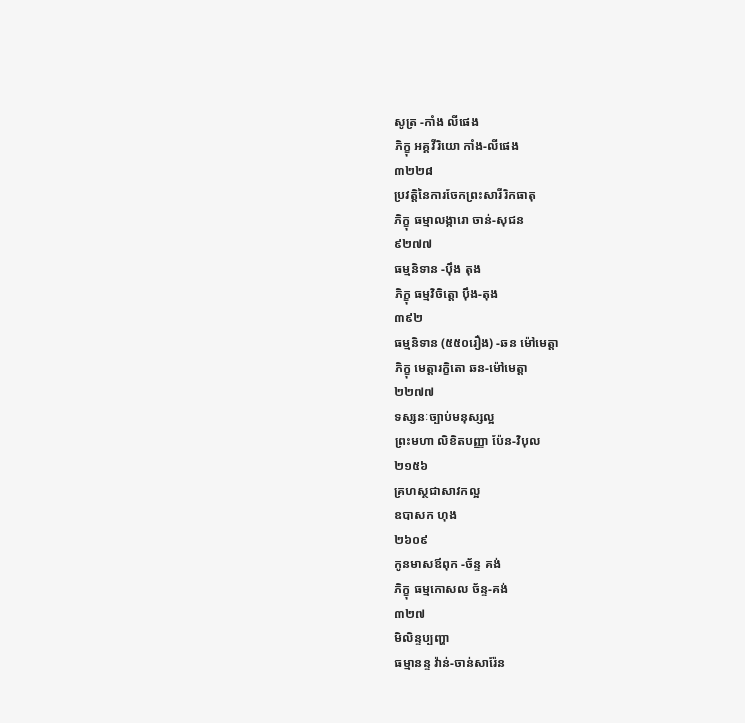សូត្រ -កាំង លីផេង
ភិក្ខុ អគ្គវីរិយោ កាំង-លីផេង
៣២២៨
ប្រវត្តិនៃការចែកព្រះសារីរិកធាតុ
ភិក្ខុ ធម្មាលង្ការោ ចាន់-សុជន
៩២៧៧
ធម្មនិទាន -ប៉ឹង តុង
ភិក្ខុ ធម្មវិចិត្តោ ប៉ឹង-តុង
៣៩២
ធម្មនិទាន (៥៥០រឿង) -ឆន ម៉ៅមេត្តា
ភិក្ខុ មេត្តារក្ខិតោ ឆន-ម៉ៅមេត្តា
២២៧៧
ទស្សនៈច្បាប់មនុស្សល្អ
ព្រះមហា លិខិតបញ្ញា ប៉ែន-វិបុល
២១៥៦
គ្រហស្ថជាសាវកល្អ
ឧបាសក ហុង
២៦០៩
កូនមាសឪពុក -ច័ន្ទ គង់
ភិក្ខុ ធម្មកោសល ច័ន្ទ-គង់
៣២៧
មិលិន្ទប្បញ្ហា
ធម្មានន្ទ វ៉ាន់-ចាន់សារ៉ែន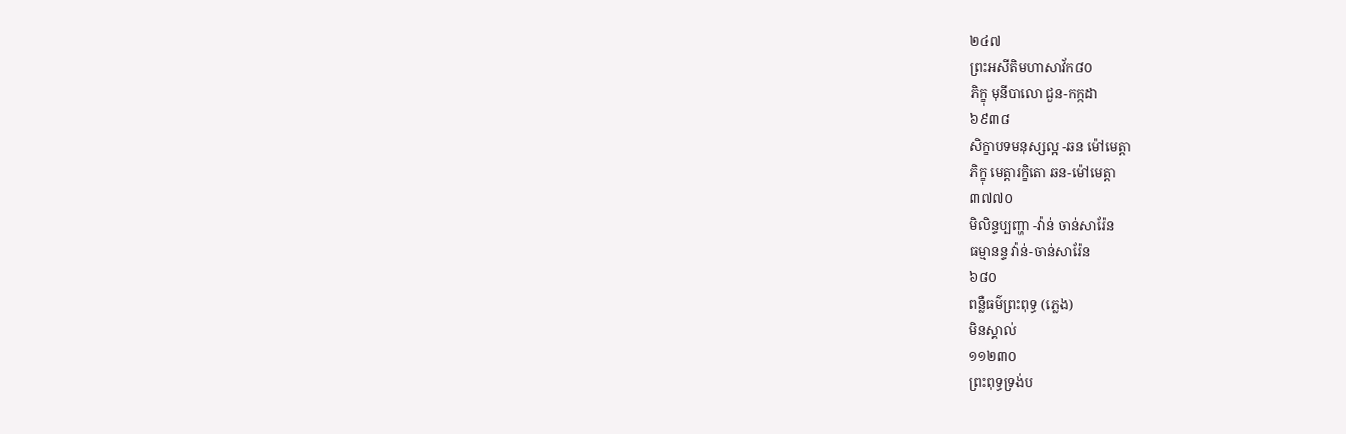២៤៧
ព្រះអសីតិមហាសាវ័ក៨០
ភិក្ខុ មុនីបាលោ ជួន-កក្កដា
៦៩៣៨
សិក្ខាបទមនុស្សល្អ -ឆន ម៉ៅមេត្តា
ភិក្ខុ មេត្តារក្ខិតោ ឆន-ម៉ៅមេត្តា
៣៧៧០
មិលិន្ទប្បញ្ហា -វ៉ាន់ ចាន់សារ៉ែន
ធម្មានន្ទ វ៉ាន់-ចាន់សារ៉ែន
៦៨០
ពន្លឺធម៌ព្រះពុទ្ធ (ភ្លេង)
មិនស្គាល់
១១២៣០
ព្រះពុទ្ធទ្រង់ប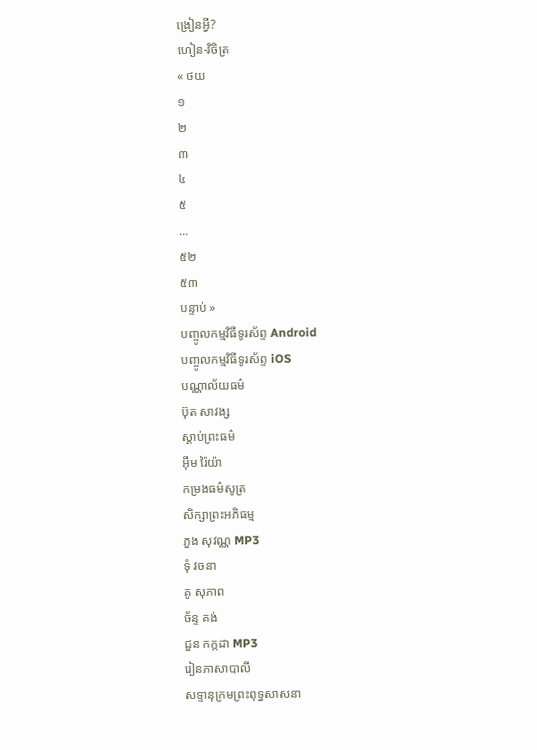ង្រៀនអ្វី?
ហៀន-វិចិត្រ
« ថយ
១
២
៣
៤
៥
...
៥២
៥៣
បន្ទាប់ »
បញ្ចូលកម្មវិធីទូរស័ព្ទ Android
បញ្ចូលកម្មវិធីទូរស័ព្ទ iOS
បណ្ណាល័យធម៌
ប៊ុត សាវង្ស
ស្តាប់ព្រះធម៌
អ៊ឹម រ៉ៃយ៉ា
កម្រងធម៌សូត្រ
សិក្សាព្រះអភិធម្ម
ភួង សុវណ្ណ MP3
ទុំ វចនា
គូ សុភាព
ច័ន្ទ គង់
ជួន កក្កដា MP3
រៀនភាសាបាលី
សទ្ទានុក្រមព្រះពុទ្ធសាសនា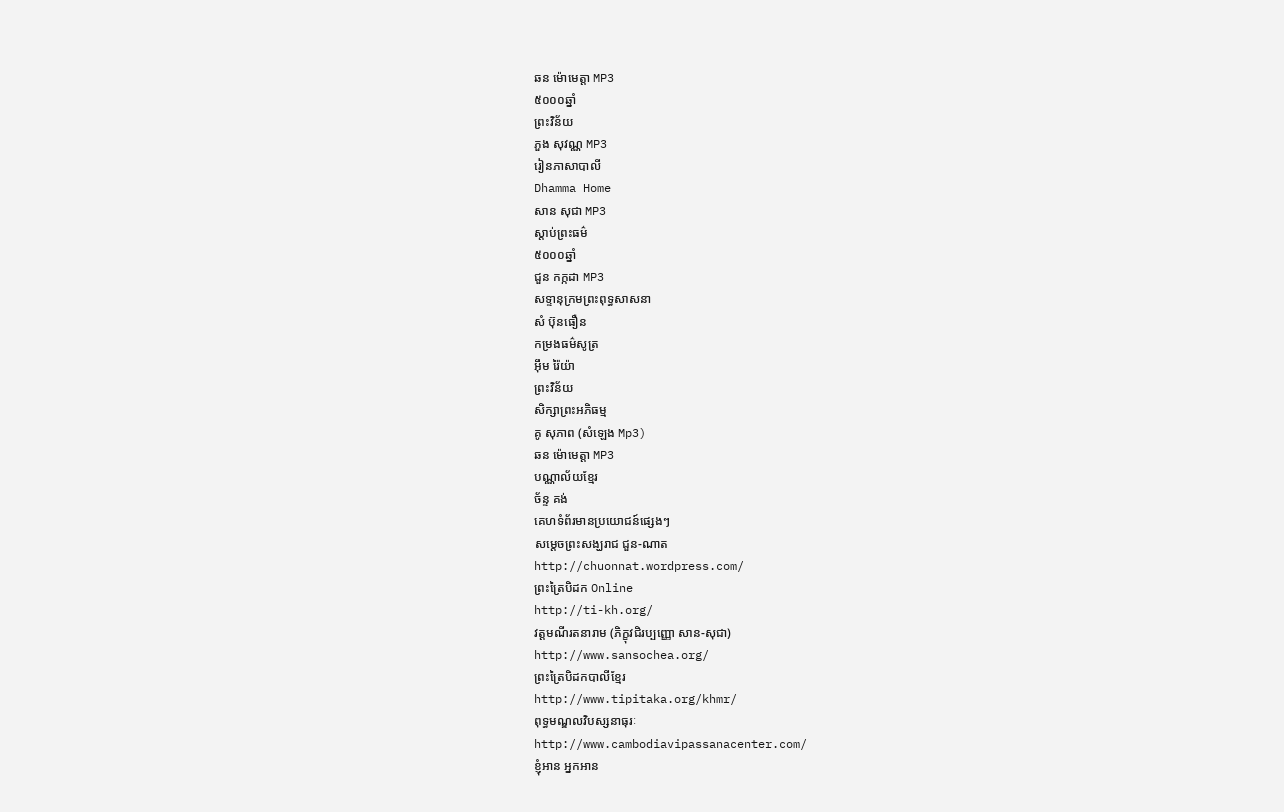ឆន ម៉ោមេត្តា MP3
៥០០០ឆ្នាំ
ព្រះវិន័យ
ភួង សុវណ្ណ MP3
រៀនភាសាបាលី
Dhamma Home
សាន សុជា MP3
ស្តាប់ព្រះធម៌
៥០០០ឆ្នាំ
ជួន កក្កដា MP3
សទ្ទានុក្រមព្រះពុទ្ធសាសនា
សំ ប៊ុនធឿន
កម្រងធម៌សូត្រ
អ៊ឹម រ៉ៃយ៉ា
ព្រះវិន័យ
សិក្សាព្រះអភិធម្ម
គូ សុភាព (សំឡេង Mp3)
ឆន ម៉ោមេត្តា MP3
បណ្ណាល័យខ្មែរ
ច័ន្ទ គង់
គេហទំព័រមានប្រយោជន៍ផ្សេងៗ
សម្តេចព្រះសង្ឃរាជ ជួន-ណាត
http://chuonnat.wordpress.com/
ព្រះត្រៃបិដក Online
http://ti-kh.org/
វត្តមណីរតនារាម (ភិក្ខុវជិរប្បញ្ញោ សាន-សុជា)
http://www.sansochea.org/
ព្រះត្រៃបិដកបាលីខ្មែរ
http://www.tipitaka.org/khmr/
ពុទ្ធមណ្ឌលវិបស្សនាធុរៈ
http://www.cambodiavipassanacenter.com/
ខ្ញុំអាន អ្នកអាន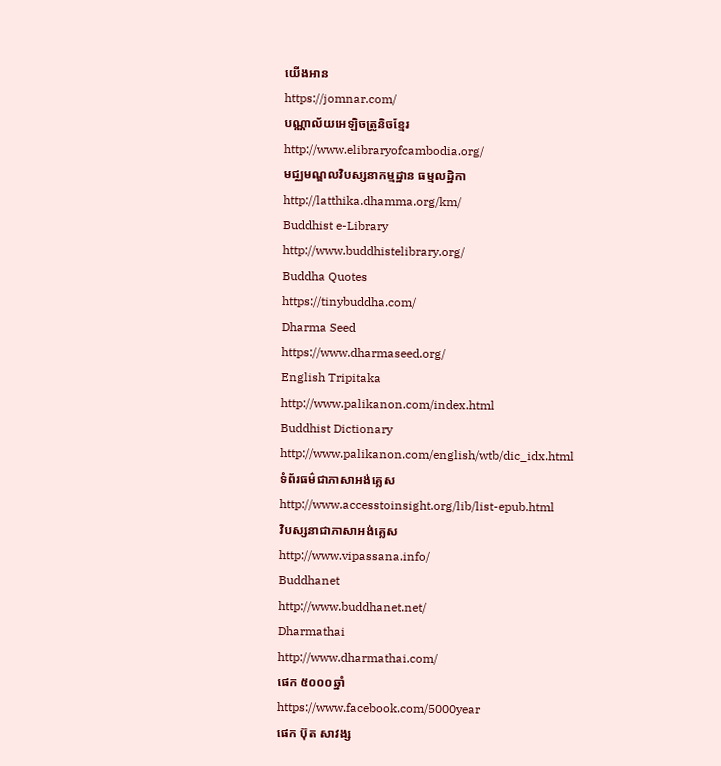យើងអាន
https://jomnar.com/
បណ្ណាល័យអេឡិចត្រូនិចខ្មែរ
http://www.elibraryofcambodia.org/
មជ្ឈមណ្ឌលវិបស្សនាកម្មដ្ឋាន ធម្មលដ្ឋិកា
http://latthika.dhamma.org/km/
Buddhist e-Library
http://www.buddhistelibrary.org/
Buddha Quotes
https://tinybuddha.com/
Dharma Seed
https://www.dharmaseed.org/
English Tripitaka
http://www.palikanon.com/index.html
Buddhist Dictionary
http://www.palikanon.com/english/wtb/dic_idx.html
ទំព័រធម៌ជាភាសាអង់គ្លេស
http://www.accesstoinsight.org/lib/list-epub.html
វិបស្សនាជាភាសាអង់គ្លេស
http://www.vipassana.info/
Buddhanet
http://www.buddhanet.net/
Dharmathai
http://www.dharmathai.com/
ផេក ៥០០០ឆ្នាំ
https://www.facebook.com/5000year
ផេក ប៊ុត សាវង្ស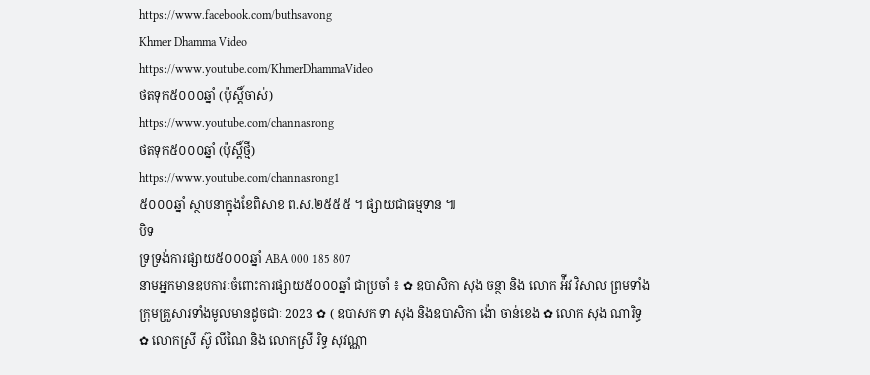https://www.facebook.com/buthsavong
Khmer Dhamma Video
https://www.youtube.com/KhmerDhammaVideo
ថតទុក៥០០០ឆ្នាំ (ប៉ុស្តិ៍ចាស់)
https://www.youtube.com/channasrong
ថតទុក៥០០០ឆ្នាំ (ប៉ុស្តិ៍ថ្មី)
https://www.youtube.com/channasrong1
៥០០០ឆ្នាំ ស្ថាបនាក្នុងខែពិសាខ ព.ស.២៥៥៥ ។ ផ្សាយជាធម្មទាន ៕
បិទ
ទ្រទ្រង់ការផ្សាយ៥០០០ឆ្នាំ ABA 000 185 807
នាមអ្នកមានឧបការៈចំពោះការផ្សាយ៥០០០ឆ្នាំ ជាប្រចាំ ៖ ✿ ឧបាសិកា សុង ចន្ថា និង លោក អ៉ីវ វិសាល ព្រមទាំងក្រុមគ្រួសារទាំងមូលមានដូចជាៈ 2023 ✿ ( ឧបាសក ទា សុង និងឧបាសិកា ង៉ោ ចាន់ខេង ✿ លោក សុង ណារិទ្ធ ✿ លោកស្រី ស៊ូ លីណៃ និង លោកស្រី រិទ្ធ សុវណ្ណា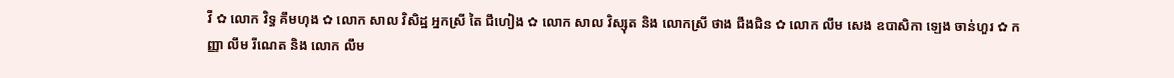វី ✿ លោក វិទ្ធ គឹមហុង ✿ លោក សាល វិសិដ្ឋ អ្នកស្រី តៃ ជឹហៀង ✿ លោក សាល វិស្សុត និង លោកស្រី ថាង ជឹងជិន ✿ លោក លឹម សេង ឧបាសិកា ឡេង ចាន់ហួរ ✿ កញ្ញា លឹម រីណេត និង លោក លឹម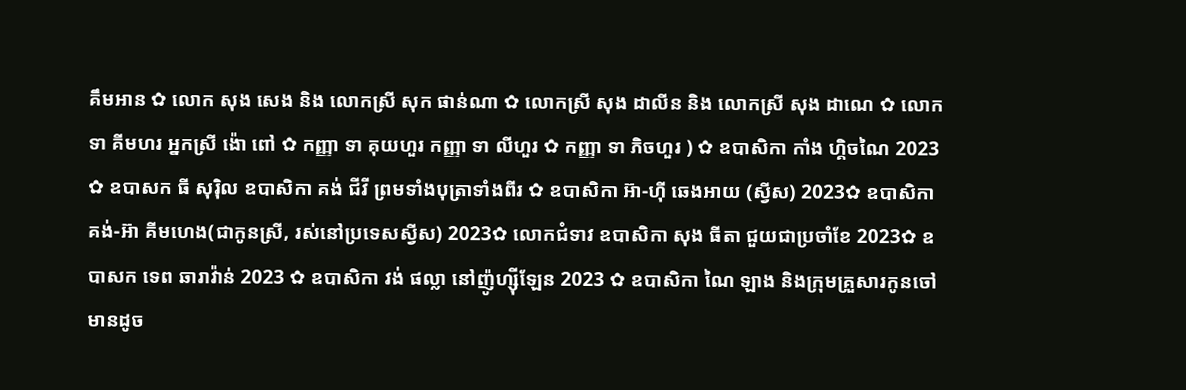គឹមអាន ✿ លោក សុង សេង និង លោកស្រី សុក ផាន់ណា ✿ លោកស្រី សុង ដាលីន និង លោកស្រី សុង ដាណេ ✿ លោក ទា គីមហរ អ្នកស្រី ង៉ោ ពៅ ✿ កញ្ញា ទា គុយហួរ កញ្ញា ទា លីហួរ ✿ កញ្ញា ទា ភិចហួរ ) ✿ ឧបាសិកា កាំង ហ្គិចណៃ 2023 ✿ ឧបាសក ធី សុរ៉ិល ឧបាសិកា គង់ ជីវី ព្រមទាំងបុត្រាទាំងពីរ ✿ ឧបាសិកា អ៊ា-ហុី ឆេងអាយ (ស្វីស) 2023✿ ឧបាសិកា គង់-អ៊ា គីមហេង(ជាកូនស្រី, រស់នៅប្រទេសស្វីស) 2023✿ លោកជំទាវ ឧបាសិកា សុង ធីតា ជួយជាប្រចាំខែ 2023✿ ឧបាសក ទេព ឆារាវ៉ាន់ 2023 ✿ ឧបាសិកា វង់ ផល្លា នៅញ៉ូហ្ស៊ីឡែន 2023 ✿ ឧបាសិកា ណៃ ឡាង និងក្រុមគ្រួសារកូនចៅ មានដូច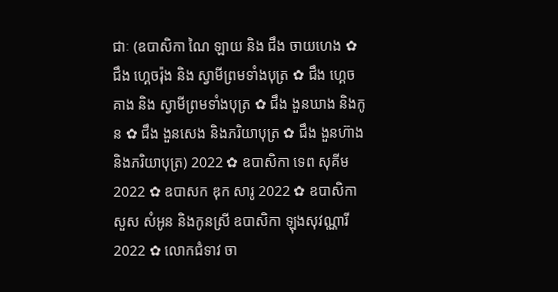ជាៈ (ឧបាសិកា ណៃ ឡាយ និង ជឹង ចាយហេង ✿ ជឹង ហ្គេចរ៉ុង និង ស្វាមីព្រមទាំងបុត្រ ✿ ជឹង ហ្គេចគាង និង ស្វាមីព្រមទាំងបុត្រ ✿ ជឹង ងួនឃាង និងកូន ✿ ជឹង ងួនសេង និងភរិយាបុត្រ ✿ ជឹង ងួនហ៊ាង និងភរិយាបុត្រ) 2022 ✿ ឧបាសិកា ទេព សុគីម 2022 ✿ ឧបាសក ឌុក សារូ 2022 ✿ ឧបាសិកា សួស សំអូន និងកូនស្រី ឧបាសិកា ឡុងសុវណ្ណារី 2022 ✿ លោកជំទាវ ចា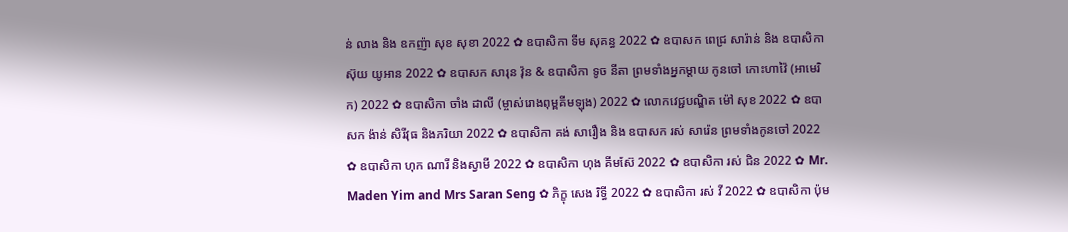ន់ លាង និង ឧកញ៉ា សុខ សុខា 2022 ✿ ឧបាសិកា ទីម សុគន្ធ 2022 ✿ ឧបាសក ពេជ្រ សារ៉ាន់ និង ឧបាសិកា ស៊ុយ យូអាន 2022 ✿ ឧបាសក សារុន វ៉ុន & ឧបាសិកា ទូច នីតា ព្រមទាំងអ្នកម្តាយ កូនចៅ កោះហាវ៉ៃ (អាមេរិក) 2022 ✿ ឧបាសិកា ចាំង ដាលី (ម្ចាស់រោងពុម្ពគីមឡុង) 2022 ✿ លោកវេជ្ជបណ្ឌិត ម៉ៅ សុខ 2022 ✿ ឧបាសក ង៉ាន់ សិរីវុធ និងភរិយា 2022 ✿ ឧបាសិកា គង់ សារឿង និង ឧបាសក រស់ សារ៉េន ព្រមទាំងកូនចៅ 2022 ✿ ឧបាសិកា ហុក ណារី និងស្វាមី 2022 ✿ ឧបាសិកា ហុង គីមស៊ែ 2022 ✿ ឧបាសិកា រស់ ជិន 2022 ✿ Mr. Maden Yim and Mrs Saran Seng ✿ ភិក្ខុ សេង រិទ្ធី 2022 ✿ ឧបាសិកា រស់ វី 2022 ✿ ឧបាសិកា ប៉ុម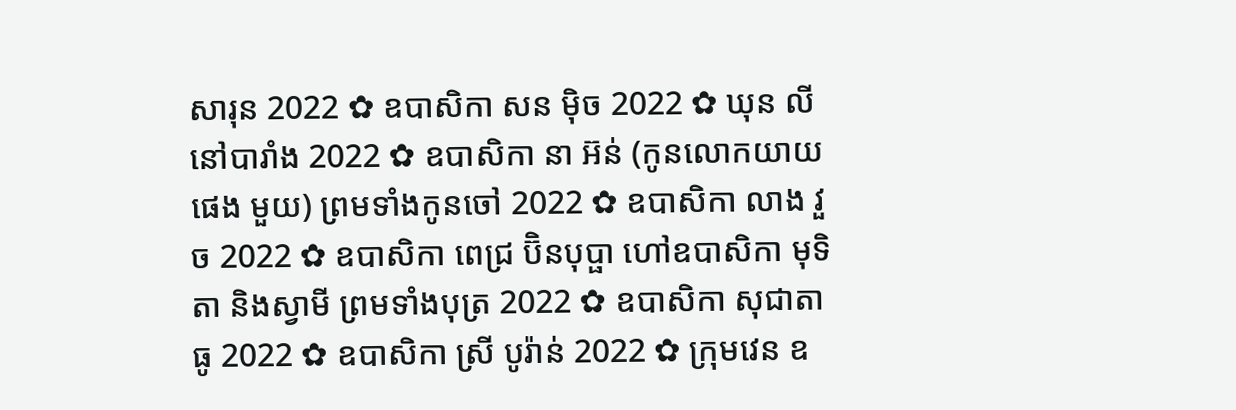សារុន 2022 ✿ ឧបាសិកា សន ម៉ិច 2022 ✿ ឃុន លី នៅបារាំង 2022 ✿ ឧបាសិកា នា អ៊ន់ (កូនលោកយាយ ផេង មួយ) ព្រមទាំងកូនចៅ 2022 ✿ ឧបាសិកា លាង វួច 2022 ✿ ឧបាសិកា ពេជ្រ ប៊ិនបុប្ផា ហៅឧបាសិកា មុទិតា និងស្វាមី ព្រមទាំងបុត្រ 2022 ✿ ឧបាសិកា សុជាតា ធូ 2022 ✿ ឧបាសិកា ស្រី បូរ៉ាន់ 2022 ✿ ក្រុមវេន ឧ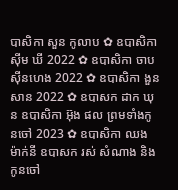បាសិកា សួន កូលាប ✿ ឧបាសិកា ស៊ីម ឃី 2022 ✿ ឧបាសិកា ចាប ស៊ីនហេង 2022 ✿ ឧបាសិកា ងួន សាន 2022 ✿ ឧបាសក ដាក ឃុន ឧបាសិកា អ៊ុង ផល ព្រមទាំងកូនចៅ 2023 ✿ ឧបាសិកា ឈង ម៉ាក់នី ឧបាសក រស់ សំណាង និងកូនចៅ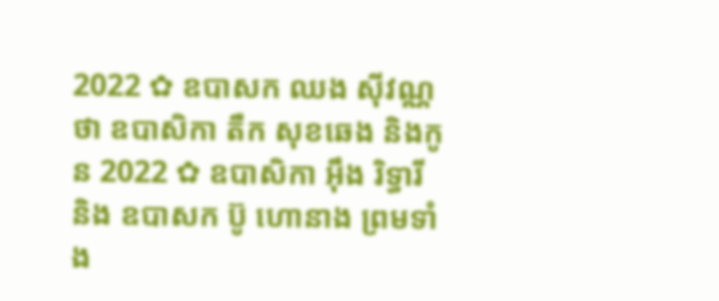2022 ✿ ឧបាសក ឈង សុីវណ្ណថា ឧបាសិកា តឺក សុខឆេង និងកូន 2022 ✿ ឧបាសិកា អុឹង រិទ្ធារី និង ឧបាសក ប៊ូ ហោនាង ព្រមទាំង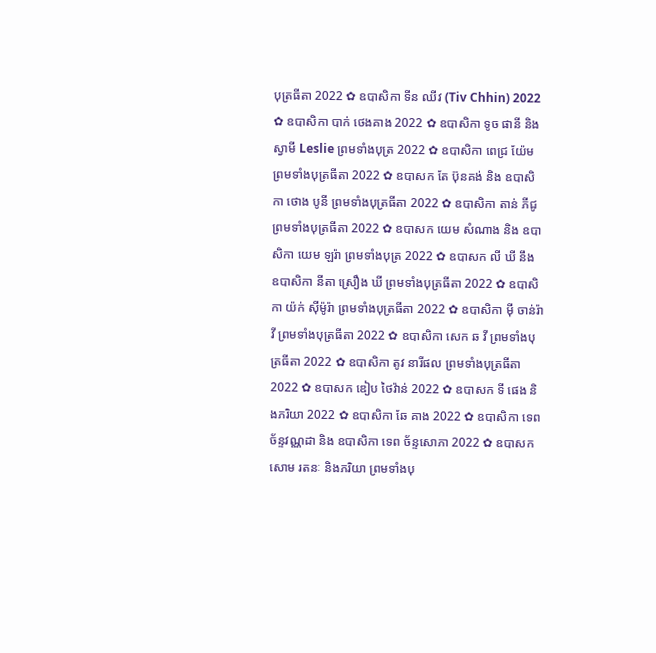បុត្រធីតា 2022 ✿ ឧបាសិកា ទីន ឈីវ (Tiv Chhin) 2022 ✿ ឧបាសិកា បាក់ ថេងគាង 2022 ✿ ឧបាសិកា ទូច ផានី និង ស្វាមី Leslie ព្រមទាំងបុត្រ 2022 ✿ ឧបាសិកា ពេជ្រ យ៉ែម ព្រមទាំងបុត្រធីតា 2022 ✿ ឧបាសក តែ ប៊ុនគង់ និង ឧបាសិកា ថោង បូនី ព្រមទាំងបុត្រធីតា 2022 ✿ ឧបាសិកា តាន់ ភីជូ ព្រមទាំងបុត្រធីតា 2022 ✿ ឧបាសក យេម សំណាង និង ឧបាសិកា យេម ឡរ៉ា ព្រមទាំងបុត្រ 2022 ✿ ឧបាសក លី ឃី នឹង ឧបាសិកា នីតា ស្រឿង ឃី ព្រមទាំងបុត្រធីតា 2022 ✿ ឧបាសិកា យ៉ក់ សុីម៉ូរ៉ា ព្រមទាំងបុត្រធីតា 2022 ✿ ឧបាសិកា មុី ចាន់រ៉ាវី ព្រមទាំងបុត្រធីតា 2022 ✿ ឧបាសិកា សេក ឆ វី ព្រមទាំងបុត្រធីតា 2022 ✿ ឧបាសិកា តូវ នារីផល ព្រមទាំងបុត្រធីតា 2022 ✿ ឧបាសក ឌៀប ថៃវ៉ាន់ 2022 ✿ ឧបាសក ទី ផេង និងភរិយា 2022 ✿ ឧបាសិកា ឆែ គាង 2022 ✿ ឧបាសិកា ទេព ច័ន្ទវណ្ណដា និង ឧបាសិកា ទេព ច័ន្ទសោភា 2022 ✿ ឧបាសក សោម រតនៈ និងភរិយា ព្រមទាំងបុ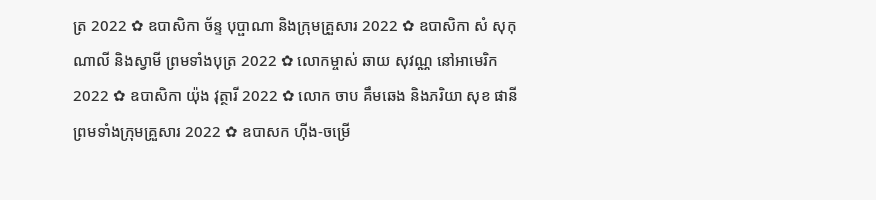ត្រ 2022 ✿ ឧបាសិកា ច័ន្ទ បុប្ផាណា និងក្រុមគ្រួសារ 2022 ✿ ឧបាសិកា សំ សុកុណាលី និងស្វាមី ព្រមទាំងបុត្រ 2022 ✿ លោកម្ចាស់ ឆាយ សុវណ្ណ នៅអាមេរិក 2022 ✿ ឧបាសិកា យ៉ុង វុត្ថារី 2022 ✿ លោក ចាប គឹមឆេង និងភរិយា សុខ ផានី ព្រមទាំងក្រុមគ្រួសារ 2022 ✿ ឧបាសក ហ៊ីង-ចម្រើ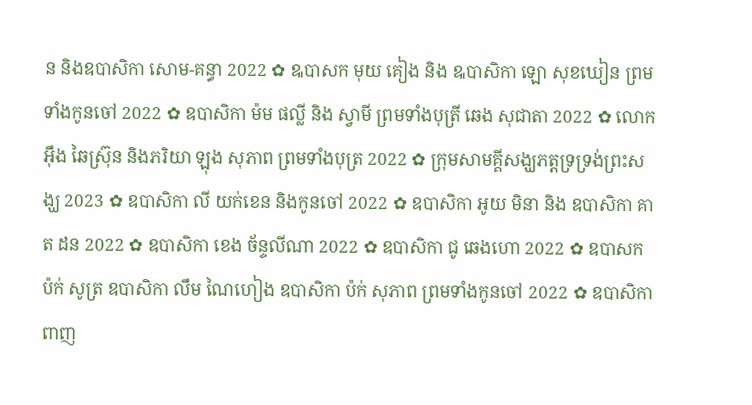ន និងឧបាសិកា សោម-គន្ធា 2022 ✿ ឩបាសក មុយ គៀង និង ឩបាសិកា ឡោ សុខឃៀន ព្រមទាំងកូនចៅ 2022 ✿ ឧបាសិកា ម៉ម ផល្លី និង ស្វាមី ព្រមទាំងបុត្រី ឆេង សុជាតា 2022 ✿ លោក អ៊ឹង ឆៃស្រ៊ុន និងភរិយា ឡុង សុភាព ព្រមទាំងបុត្រ 2022 ✿ ក្រុមសាមគ្គីសង្ឃភត្តទ្រទ្រង់ព្រះសង្ឃ 2023 ✿ ឧបាសិកា លី យក់ខេន និងកូនចៅ 2022 ✿ ឧបាសិកា អូយ មិនា និង ឧបាសិកា គាត ដន 2022 ✿ ឧបាសិកា ខេង ច័ន្ទលីណា 2022 ✿ ឧបាសិកា ជូ ឆេងហោ 2022 ✿ ឧបាសក ប៉ក់ សូត្រ ឧបាសិកា លឹម ណៃហៀង ឧបាសិកា ប៉ក់ សុភាព ព្រមទាំងកូនចៅ 2022 ✿ ឧបាសិកា ពាញ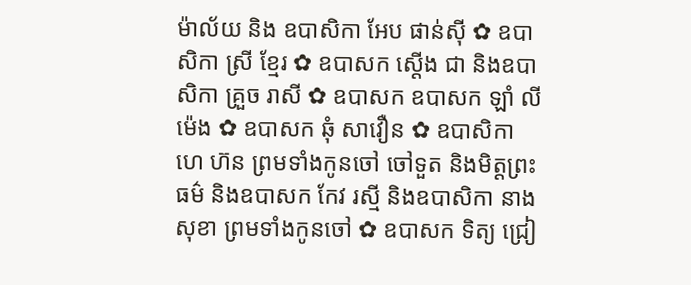ម៉ាល័យ និង ឧបាសិកា អែប ផាន់ស៊ី ✿ ឧបាសិកា ស្រី ខ្មែរ ✿ ឧបាសក ស្តើង ជា និងឧបាសិកា គ្រួច រាសី ✿ ឧបាសក ឧបាសក ឡាំ លីម៉េង ✿ ឧបាសក ឆុំ សាវឿន ✿ ឧបាសិកា ហេ ហ៊ន ព្រមទាំងកូនចៅ ចៅទួត និងមិត្តព្រះធម៌ និងឧបាសក កែវ រស្មី និងឧបាសិកា នាង សុខា ព្រមទាំងកូនចៅ ✿ ឧបាសក ទិត្យ ជ្រៀ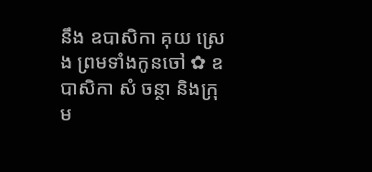នឹង ឧបាសិកា គុយ ស្រេង ព្រមទាំងកូនចៅ ✿ ឧបាសិកា សំ ចន្ថា និងក្រុម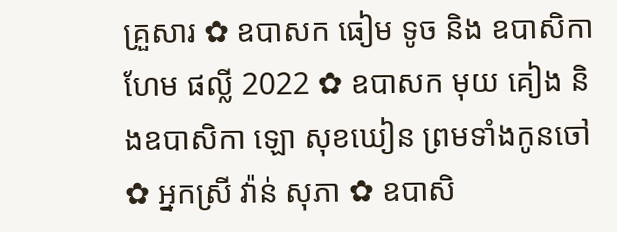គ្រួសារ ✿ ឧបាសក ធៀម ទូច និង ឧបាសិកា ហែម ផល្លី 2022 ✿ ឧបាសក មុយ គៀង និងឧបាសិកា ឡោ សុខឃៀន ព្រមទាំងកូនចៅ ✿ អ្នកស្រី វ៉ាន់ សុភា ✿ ឧបាសិ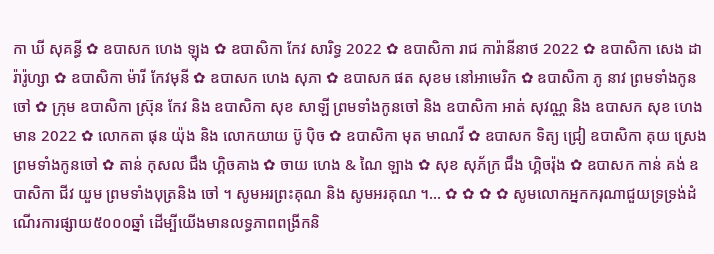កា ឃី សុគន្ធី ✿ ឧបាសក ហេង ឡុង ✿ ឧបាសិកា កែវ សារិទ្ធ 2022 ✿ ឧបាសិកា រាជ ការ៉ានីនាថ 2022 ✿ ឧបាសិកា សេង ដារ៉ារ៉ូហ្សា ✿ ឧបាសិកា ម៉ារី កែវមុនី ✿ ឧបាសក ហេង សុភា ✿ ឧបាសក ផត សុខម នៅអាមេរិក ✿ ឧបាសិកា ភូ នាវ ព្រមទាំងកូនចៅ ✿ ក្រុម ឧបាសិកា ស្រ៊ុន កែវ និង ឧបាសិកា សុខ សាឡី ព្រមទាំងកូនចៅ និង ឧបាសិកា អាត់ សុវណ្ណ និង ឧបាសក សុខ ហេងមាន 2022 ✿ លោកតា ផុន យ៉ុង និង លោកយាយ ប៊ូ ប៉ិច ✿ ឧបាសិកា មុត មាណវី ✿ ឧបាសក ទិត្យ ជ្រៀ ឧបាសិកា គុយ ស្រេង ព្រមទាំងកូនចៅ ✿ តាន់ កុសល ជឹង ហ្គិចគាង ✿ ចាយ ហេង & ណៃ ឡាង ✿ សុខ សុភ័ក្រ ជឹង ហ្គិចរ៉ុង ✿ ឧបាសក កាន់ គង់ ឧបាសិកា ជីវ យួម ព្រមទាំងបុត្រនិង ចៅ ។ សូមអរព្រះគុណ និង សូមអរគុណ ។... ✿ ✿ ✿ ✿ សូមលោកអ្នកករុណាជួយទ្រទ្រង់ដំណើរការផ្សាយ៥០០០ឆ្នាំ ដើម្បីយើងមានលទ្ធភាពពង្រីកនិ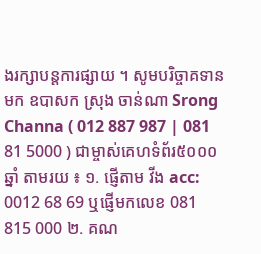ងរក្សាបន្តការផ្សាយ ។ សូមបរិច្ចាគទានមក ឧបាសក ស្រុង ចាន់ណា Srong Channa ( 012 887 987 | 081 81 5000 ) ជាម្ចាស់គេហទំព័រ៥០០០ឆ្នាំ តាមរយ ៖ ១. ផ្ញើតាម វីង acc: 0012 68 69 ឬផ្ញើមកលេខ 081 815 000 ២. គណ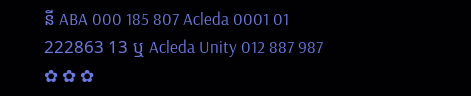នី ABA 000 185 807 Acleda 0001 01 222863 13 ឬ Acleda Unity 012 887 987 ✿ ✿ ✿